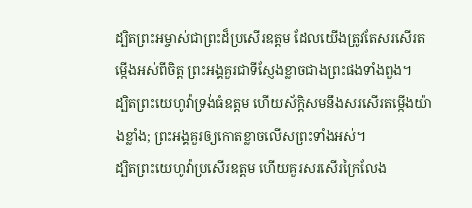ដ្បិតព្រះអម្ចាស់ជាព្រះដ៏ប្រសើរឧត្ដម ដែលយើងត្រូវតែសរសើរតម្កើងអស់ពីចិត្ត ព្រះអង្គគួរជាទីស្ញែងខ្លាចជាងព្រះផងទាំងពួង។
ដ្បិតព្រះយេហូវ៉ាទ្រង់ធំឧត្ដម ហើយស័ក្ដិសមនឹងសរសើរតម្កើងយ៉ាងខ្លាំង; ព្រះអង្គគួរឲ្យកោតខ្លាចលើសព្រះទាំងអស់។
ដ្បិតព្រះយេហូវ៉ាប្រសើរឧត្តម ហើយគួរសរសើរក្រៃលែង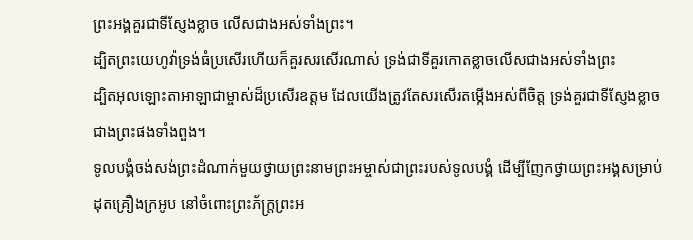ព្រះអង្គគួរជាទីស្ញែងខ្លាច លើសជាងអស់ទាំងព្រះ។
ដ្បិតព្រះយេហូវ៉ាទ្រង់ធំប្រសើរហើយក៏គួរសរសើរណាស់ ទ្រង់ជាទីគួរកោតខ្លាចលើសជាងអស់ទាំងព្រះ
ដ្បិតអុលឡោះតាអាឡាជាម្ចាស់ដ៏ប្រសើរឧត្ដម ដែលយើងត្រូវតែសរសើរតម្កើងអស់ពីចិត្ត ទ្រង់គួរជាទីស្ញែងខ្លាចជាងព្រះផងទាំងពួង។
ទូលបង្គំចង់សង់ព្រះដំណាក់មួយថ្វាយព្រះនាមព្រះអម្ចាស់ជាព្រះរបស់ទូលបង្គំ ដើម្បីញែកថ្វាយព្រះអង្គសម្រាប់ដុតគ្រឿងក្រអូប នៅចំពោះព្រះភ័ក្ត្រព្រះអ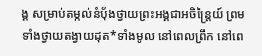ង្គ សម្រាប់តម្កល់នំបុ័ងថ្វាយព្រះអង្គជាអចិន្ត្រៃយ៍ ព្រមទាំងថ្វាយតង្វាយដុត*ទាំងមូល នៅពេលព្រឹក នៅពេ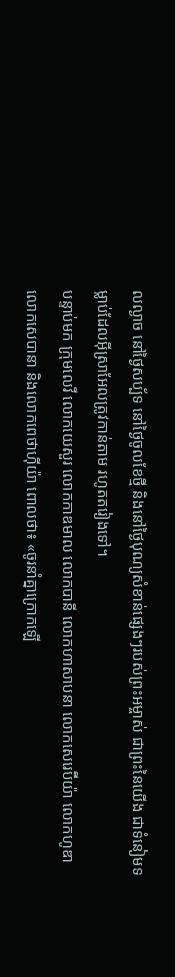លល្ងាច នៅថ្ងៃសប្ប័ទ នៅថ្ងៃចូលខែថ្មី និងនៅថ្ងៃបុណ្យសំខាន់ផ្សេងៗរបស់ព្រះអម្ចាស់ ជាព្រះនៃយើង ជាទំនៀមទម្លាប់ដែលអ៊ីស្រាអែលត្រូវកាន់តាម រហូតតរៀងទៅ។
បន្ទាប់មក ក្រុមលេវី លោកយេសួរ លោកកាឌមាល លោកបានី លោកហាសាបនា លោកសេរេប៊ីយ៉ា លោកហូឌា លោកសេបានា និងលោកពេថាហ៊ីយ៉ា ពោលថា៖ «ចូរនាំគ្នាក្រោកឡើ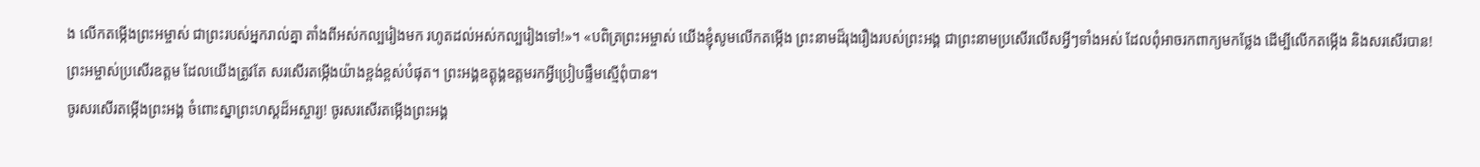ង លើកតម្កើងព្រះអម្ចាស់ ជាព្រះរបស់អ្នករាល់គ្នា តាំងពីអស់កល្បរៀងមក រហូតដល់អស់កល្បរៀងទៅ!»។ «បពិត្រព្រះអម្ចាស់ យើងខ្ញុំសូមលើកតម្កើង ព្រះនាមដ៏រុងរឿងរបស់ព្រះអង្គ ជាព្រះនាមប្រសើរលើសអ្វីៗទាំងអស់ ដែលពុំអាចរកពាក្យមកថ្លែង ដើម្បីលើកតម្កើង និងសរសើរបាន!
ព្រះអម្ចាស់ប្រសើរឧត្ដម ដែលយើងត្រូវតែ សរសើរតម្កើងយ៉ាងខ្ពង់ខ្ពស់បំផុត។ ព្រះអង្គឧត្ដុង្គឧត្ដមរកអ្វីប្រៀបផ្ទឹមស្មើពុំបាន។
ចូរសរសើរតម្កើងព្រះអង្គ ចំពោះស្នាព្រះហស្ដដ៏អស្ចារ្យ! ចូរសរសើរតម្កើងព្រះអង្គ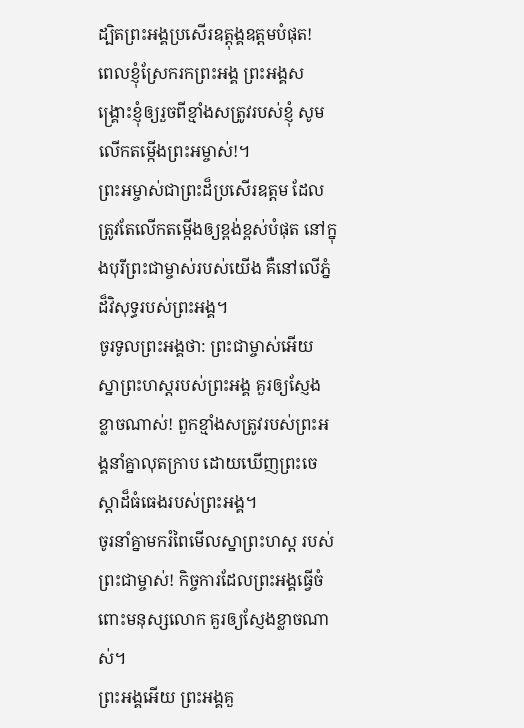ដ្បិតព្រះអង្គប្រសើរឧត្ដុង្គឧត្ដមបំផុត!
ពេលខ្ញុំស្រែករកព្រះអង្គ ព្រះអង្គសង្គ្រោះខ្ញុំឲ្យរួចពីខ្មាំងសត្រូវរបស់ខ្ញុំ សូមលើកតម្កើងព្រះអម្ចាស់!។
ព្រះអម្ចាស់ជាព្រះដ៏ប្រសើរឧត្ដម ដែលត្រូវតែលើកតម្កើងឲ្យខ្ពង់ខ្ពស់បំផុត នៅក្នុងបុរីព្រះជាម្ចាស់របស់យើង គឺនៅលើភ្នំដ៏វិសុទ្ធរបស់ព្រះអង្គ។
ចូរទូលព្រះអង្គថា: ព្រះជាម្ចាស់អើយ ស្នាព្រះហស្ដរបស់ព្រះអង្គ គួរឲ្យស្ញែងខ្លាចណាស់! ពួកខ្មាំងសត្រូវរបស់ព្រះអង្គនាំគ្នាលុតក្រាប ដោយឃើញព្រះចេស្ដាដ៏ធំធេងរបស់ព្រះអង្គ។
ចូរនាំគ្នាមករំពៃមើលស្នាព្រះហស្ដ របស់ព្រះជាម្ចាស់! កិច្ចការដែលព្រះអង្គធ្វើចំពោះមនុស្សលោក គួរឲ្យស្ញែងខ្លាចណាស់។
ព្រះអង្គអើយ ព្រះអង្គគួ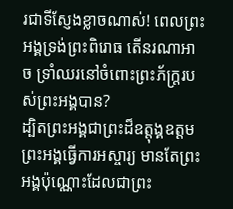រជាទីស្ញែងខ្លាចណាស់! ពេលព្រះអង្គទ្រង់ព្រះពិរោធ តើនរណាអាច ទ្រាំឈរនៅចំពោះព្រះភ័ក្ត្ររបស់ព្រះអង្គបាន?
ដ្បិតព្រះអង្គជាព្រះដ៏ឧត្តុង្គឧត្ដម ព្រះអង្គធ្វើការអស្ចារ្យ មានតែព្រះអង្គប៉ុណ្ណោះដែលជាព្រះ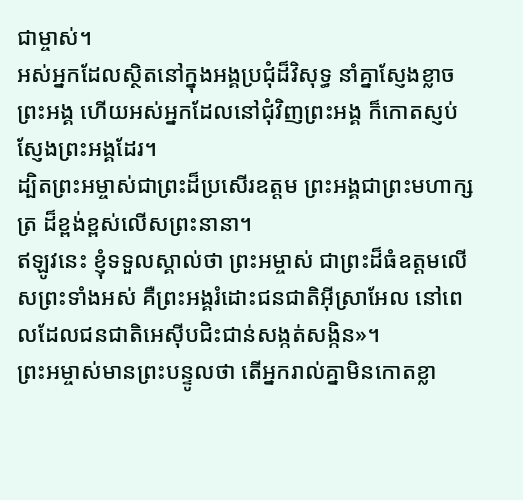ជាម្ចាស់។
អស់អ្នកដែលស្ថិតនៅក្នុងអង្គប្រជុំដ៏វិសុទ្ធ នាំគ្នាស្ញែងខ្លាចព្រះអង្គ ហើយអស់អ្នកដែលនៅជុំវិញព្រះអង្គ ក៏កោតស្ញប់ស្ញែងព្រះអង្គដែរ។
ដ្បិតព្រះអម្ចាស់ជាព្រះដ៏ប្រសើរឧត្ដម ព្រះអង្គជាព្រះមហាក្សត្រ ដ៏ខ្ពង់ខ្ពស់លើសព្រះនានា។
ឥឡូវនេះ ខ្ញុំទទួលស្គាល់ថា ព្រះអម្ចាស់ ជាព្រះដ៏ធំឧត្ដមលើសព្រះទាំងអស់ គឺព្រះអង្គរំដោះជនជាតិអ៊ីស្រាអែល នៅពេលដែលជនជាតិអេស៊ីបជិះជាន់សង្កត់សង្កិន»។
ព្រះអម្ចាស់មានព្រះបន្ទូលថា តើអ្នករាល់គ្នាមិនកោតខ្លា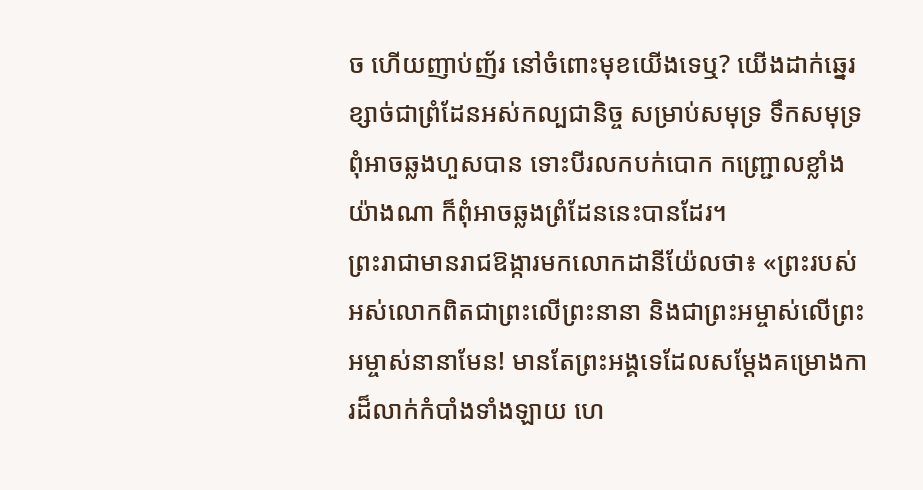ច ហើយញាប់ញ័រ នៅចំពោះមុខយើងទេឬ? យើងដាក់ឆ្នេរខ្សាច់ជាព្រំដែនអស់កល្បជានិច្ច សម្រាប់សមុទ្រ ទឹកសមុទ្រពុំអាចឆ្លងហួសបាន ទោះបីរលកបក់បោក កញ្ជ្រោលខ្លាំងយ៉ាងណា ក៏ពុំអាចឆ្លងព្រំដែននេះបានដែរ។
ព្រះរាជាមានរាជឱង្ការមកលោកដានីយ៉ែលថា៖ «ព្រះរបស់អស់លោកពិតជាព្រះលើព្រះនានា និងជាព្រះអម្ចាស់លើព្រះអម្ចាស់នានាមែន! មានតែព្រះអង្គទេដែលសម្តែងគម្រោងការដ៏លាក់កំបាំងទាំងឡាយ ហេ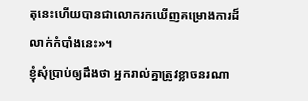តុនេះហើយបានជាលោករកឃើញគម្រោងការដ៏លាក់កំបាំងនេះ»។
ខ្ញុំសុំប្រាប់ឲ្យដឹងថា អ្នករាល់គ្នាត្រូវខ្លាចនរណា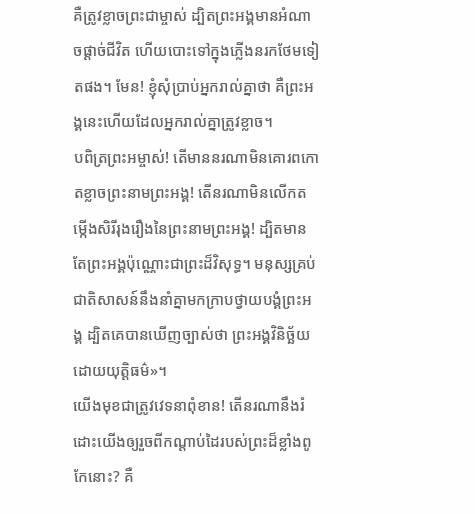គឺត្រូវខ្លាចព្រះជាម្ចាស់ ដ្បិតព្រះអង្គមានអំណាចផ្ដាច់ជីវិត ហើយបោះទៅក្នុងភ្លើងនរកថែមទៀតផង។ មែន! ខ្ញុំសុំប្រាប់អ្នករាល់គ្នាថា គឺព្រះអង្គនេះហើយដែលអ្នករាល់គ្នាត្រូវខ្លាច។
បពិត្រព្រះអម្ចាស់! តើមាននរណាមិនគោរពកោតខ្លាចព្រះនាមព្រះអង្គ! តើនរណាមិនលើកតម្កើងសិរីរុងរឿងនៃព្រះនាមព្រះអង្គ! ដ្បិតមានតែព្រះអង្គប៉ុណ្ណោះជាព្រះដ៏វិសុទ្ធ។ មនុស្សគ្រប់ជាតិសាសន៍នឹងនាំគ្នាមកក្រាបថ្វាយបង្គំព្រះអង្គ ដ្បិតគេបានឃើញច្បាស់ថា ព្រះអង្គវិនិច្ឆ័យដោយយុត្តិធម៌»។
យើងមុខជាត្រូវវេទនាពុំខាន! តើនរណានឹងរំដោះយើងឲ្យរួចពីកណ្ដាប់ដៃរបស់ព្រះដ៏ខ្លាំងពូកែនោះ? គឺ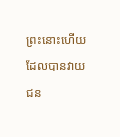ព្រះនោះហើយដែលបានវាយជន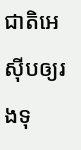ជាតិអេស៊ីបឲ្យរងទុ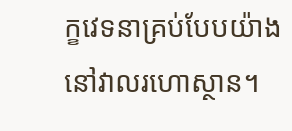ក្ខវេទនាគ្រប់បែបយ៉ាង នៅវាលរហោស្ថាន។